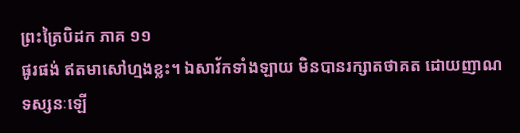ព្រះត្រៃបិដក ភាគ ១១
ផូរផង់ ឥតមាសៅហ្មងខ្លះ។ ឯសាវ័កទាំងឡាយ មិនបានរក្សាតថាគត ដោយញាណទស្សនៈឡើ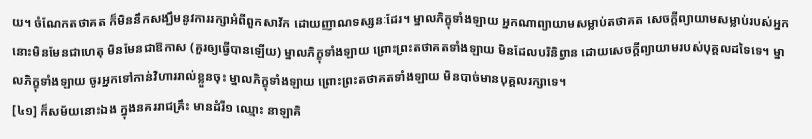យ។ ចំណែកតថាគត ក៏មិននឹកសង្ឃឹមនូវការរក្សាអំពីពួកសាវ័ក ដោយញាណទស្សនៈដែរ។ ម្នាលភិក្ខុទាំងឡាយ អ្នកណាព្យាយាមសម្លាប់តថាគត សេចក្តីព្យាយាមសម្លាប់របស់អ្នកនោះមិនមែនជាហេតុ មិនមែនជាឱកាស (គួរឲ្យធ្វើបានឡើយ) ម្នាលភិក្ខុទាំងឡាយ ព្រោះព្រះតថាគតទាំងឡាយ មិនដែលបរិនិព្វាន ដោយសេចក្តីព្យាយាមរបស់បុគ្គលដទៃទេ។ ម្នាលភិក្ខុទាំងឡាយ ចូរអ្នកទៅកាន់វិហាររាល់ខ្លួនចុះ ម្នាលភិក្ខុទាំងឡាយ ព្រោះព្រះតថាគតទាំងឡាយ មិនបាច់មានបុគ្គលរក្សាទេ។
[៤១] ក៏សម័យនោះឯង ក្នុងនគររាជគ្រឹះ មានដំរី១ ឈ្មោះ នាឡាគិ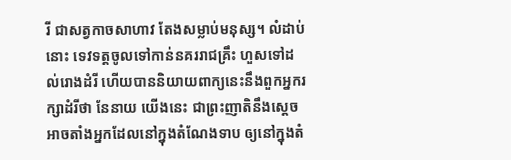រី ជាសត្វកាចសាហាវ តែងសម្លាប់មនុស្ស។ លំដាប់នោះ ទេវទត្តចូលទៅកាន់នគររាជគ្រឹះ ហួសទៅដល់រោងដំរី ហើយបាននិយាយពាក្យនេះនឹងពួកអ្នករក្សាដំរីថា នែនាយ យើងនេះ ជាព្រះញាតិនឹងស្តេច អាចតាំងអ្នកដែលនៅក្នុងតំណែងទាប ឲ្យនៅក្នុងតំ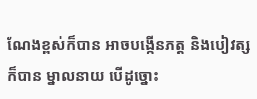ណែងខ្ពស់ក៏បាន អាចបង្កើនភត្ត និងបៀវត្សក៏បាន ម្នាលនាយ បើដូច្នោះ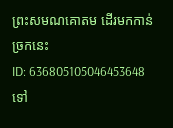ព្រះសមណគោតម ដើរមកកាន់ច្រកនេះ
ID: 636805105046453648
ទៅ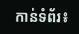កាន់ទំព័រ៖